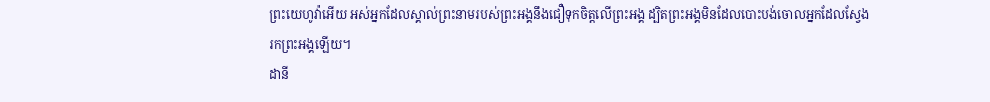ព្រះយេហូវ៉ាអើយ អស់អ្នកដែលស្គាល់ព្រះនាមរបស់ព្រះអង្គនឹងជឿទុកចិត្តលើព្រះអង្គ ដ្បិតព្រះអង្គមិនដែលបោះបង់ចោលអ្នកដែលស្វែងរកព្រះអង្គឡើយ។
ដានី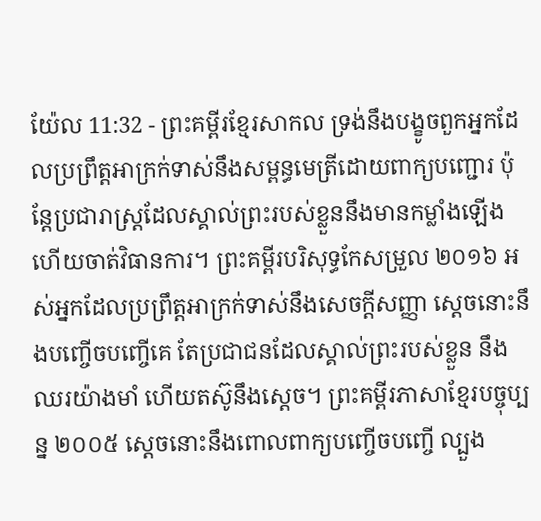យ៉ែល 11:32 - ព្រះគម្ពីរខ្មែរសាកល ទ្រង់នឹងបង្ខូចពួកអ្នកដែលប្រព្រឹត្តអាក្រក់ទាស់នឹងសម្ពន្ធមេត្រីដោយពាក្យបញ្ជោរ ប៉ុន្តែប្រជារាស្ត្រដែលស្គាល់ព្រះរបស់ខ្លួននឹងមានកម្លាំងឡើង ហើយចាត់វិធានការ។ ព្រះគម្ពីរបរិសុទ្ធកែសម្រួល ២០១៦ អស់អ្នកដែលប្រព្រឹត្តអាក្រក់ទាស់នឹងសេចក្ដីសញ្ញា ស្ដេចនោះនឹងបញ្ចើចបញ្ចើគេ តែប្រជាជនដែលស្គាល់ព្រះរបស់ខ្លួន នឹងឈរយ៉ាងមាំ ហើយតស៊ូនឹងស្ដេច។ ព្រះគម្ពីរភាសាខ្មែរបច្ចុប្បន្ន ២០០៥ ស្ដេចនោះនឹងពោលពាក្យបញ្ចើចបញ្ចើ ល្បួង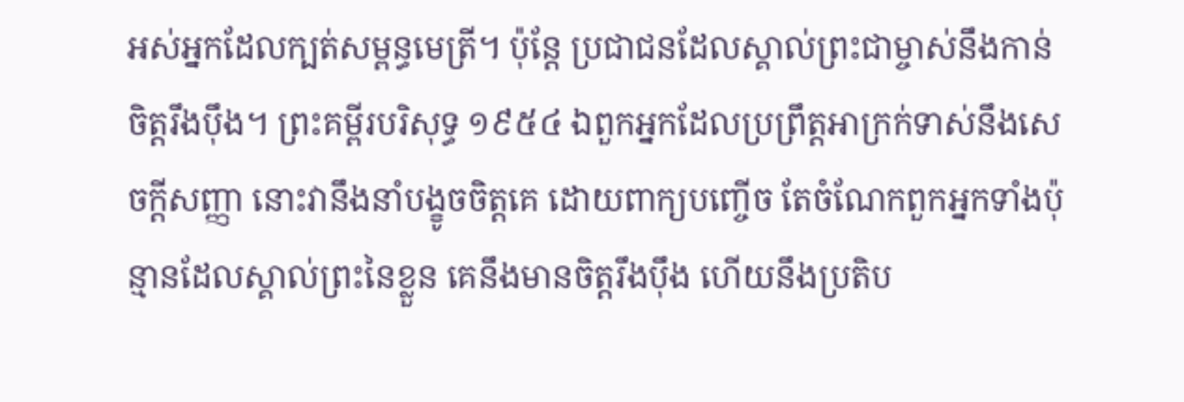អស់អ្នកដែលក្បត់សម្ពន្ធមេត្រី។ ប៉ុន្តែ ប្រជាជនដែលស្គាល់ព្រះជាម្ចាស់នឹងកាន់ចិត្តរឹងប៉ឹង។ ព្រះគម្ពីរបរិសុទ្ធ ១៩៥៤ ឯពួកអ្នកដែលប្រព្រឹត្តអាក្រក់ទាស់នឹងសេចក្ដីសញ្ញា នោះវានឹងនាំបង្ខូចចិត្តគេ ដោយពាក្យបញ្ចើច តែចំណែកពួកអ្នកទាំងប៉ុន្មានដែលស្គាល់ព្រះនៃខ្លួន គេនឹងមានចិត្តរឹងប៉ឹង ហើយនឹងប្រតិប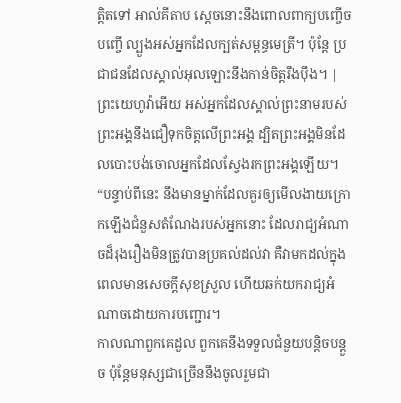ត្តិតទៅ អាល់គីតាប ស្ដេចនោះនឹងពោលពាក្យបញ្ចើចបញ្ចើ ល្បួងអស់អ្នកដែលក្បត់សម្ពន្ធមេត្រី។ ប៉ុន្តែ ប្រជាជនដែលស្គាល់អុលឡោះនឹងកាន់ចិត្តរឹងប៉ឹង។ |
ព្រះយេហូវ៉ាអើយ អស់អ្នកដែលស្គាល់ព្រះនាមរបស់ព្រះអង្គនឹងជឿទុកចិត្តលើព្រះអង្គ ដ្បិតព្រះអង្គមិនដែលបោះបង់ចោលអ្នកដែលស្វែងរកព្រះអង្គឡើយ។
“បន្ទាប់ពីនេះ នឹងមានម្នាក់ដែលគួរឲ្យមើលងាយក្រោកឡើងជំនួសតំណែងរបស់អ្នកនោះ ដែលរាជ្យអំណាចដ៏រុងរឿងមិនត្រូវបានប្រគល់ដល់វា គឺវាមកដល់ក្នុងពេលមានសេចក្ដីសុខស្រួល ហើយឆក់យករាជ្យអំណាចដោយការបញ្ជោរ។
កាលណាពួកគេដួល ពួកគេនឹងទទួលជំនួយបន្តិចបន្តួច ប៉ុន្តែមនុស្សជាច្រើននឹងចូលរួមជា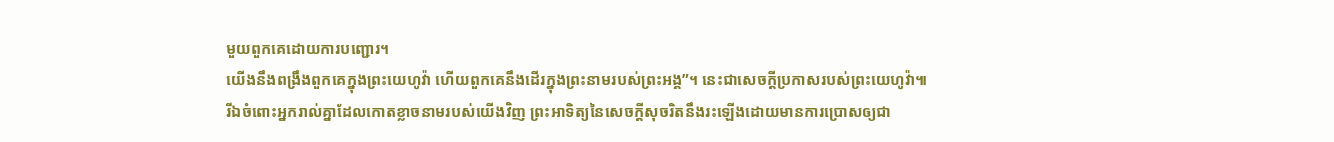មួយពួកគេដោយការបញ្ជោរ។
យើងនឹងពង្រឹងពួកគេក្នុងព្រះយេហូវ៉ា ហើយពួកគេនឹងដើរក្នុងព្រះនាមរបស់ព្រះអង្គ”។ នេះជាសេចក្ដីប្រកាសរបស់ព្រះយេហូវ៉ា៕
រីឯចំពោះអ្នករាល់គ្នាដែលកោតខ្លាចនាមរបស់យើងវិញ ព្រះអាទិត្យនៃសេចក្ដីសុចរិតនឹងរះឡើងដោយមានការប្រោសឲ្យជា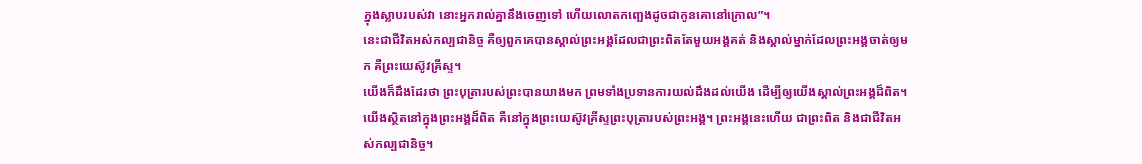ក្នុងស្លាបរបស់វា នោះអ្នករាល់គ្នានឹងចេញទៅ ហើយលោតកញ្ឆេងដូចជាកូនគោនៅក្រោល”។
នេះជាជីវិតអស់កល្បជានិច្ច គឺឲ្យពួកគេបានស្គាល់ព្រះអង្គដែលជាព្រះពិតតែមួយអង្គគត់ និងស្គាល់ម្នាក់ដែលព្រះអង្គចាត់ឲ្យមក គឺព្រះយេស៊ូវគ្រីស្ទ។
យើងក៏ដឹងដែរថា ព្រះបុត្រារបស់ព្រះបានយាងមក ព្រមទាំងប្រទានការយល់ដឹងដល់យើង ដើម្បីឲ្យយើងស្គាល់ព្រះអង្គដ៏ពិត។ យើងស្ថិតនៅក្នុងព្រះអង្គដ៏ពិត គឺនៅក្នុងព្រះយេស៊ូវគ្រីស្ទព្រះបុត្រារបស់ព្រះអង្គ។ ព្រះអង្គនេះហើយ ជាព្រះពិត និងជាជីវិតអស់កល្បជានិច្ច។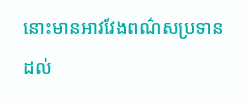នោះមានអាវវែងពណ៌សប្រទានដល់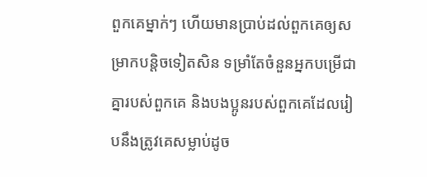ពួកគេម្នាក់ៗ ហើយមានប្រាប់ដល់ពួកគេឲ្យសម្រាកបន្តិចទៀតសិន ទម្រាំតែចំនួនអ្នកបម្រើជាគ្នារបស់ពួកគេ និងបងប្អូនរបស់ពួកគេដែលរៀបនឹងត្រូវគេសម្លាប់ដូច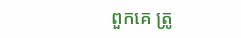ពួកគេ ត្រូ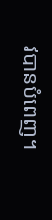វបានបំពេញ។